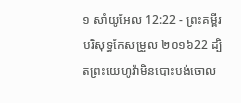១ សាំយូអែល 12:22 - ព្រះគម្ពីរបរិសុទ្ធកែសម្រួល ២០១៦22 ដ្បិតព្រះយេហូវ៉ាមិនបោះបង់ចោល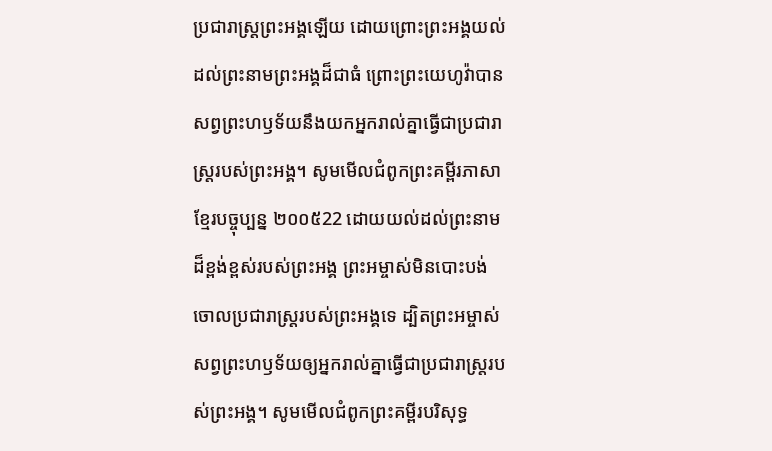ប្រជារាស្ត្រព្រះអង្គឡើយ ដោយព្រោះព្រះអង្គយល់ដល់ព្រះនាមព្រះអង្គដ៏ជាធំ ព្រោះព្រះយេហូវ៉ាបានសព្វព្រះហឫទ័យនឹងយកអ្នករាល់គ្នាធ្វើជាប្រជារាស្ត្ររបស់ព្រះអង្គ។ សូមមើលជំពូកព្រះគម្ពីរភាសាខ្មែរបច្ចុប្បន្ន ២០០៥22 ដោយយល់ដល់ព្រះនាមដ៏ខ្ពង់ខ្ពស់របស់ព្រះអង្គ ព្រះអម្ចាស់មិនបោះបង់ចោលប្រជារាស្ត្ររបស់ព្រះអង្គទេ ដ្បិតព្រះអម្ចាស់សព្វព្រះហឫទ័យឲ្យអ្នករាល់គ្នាធ្វើជាប្រជារាស្ត្ររបស់ព្រះអង្គ។ សូមមើលជំពូកព្រះគម្ពីរបរិសុទ្ធ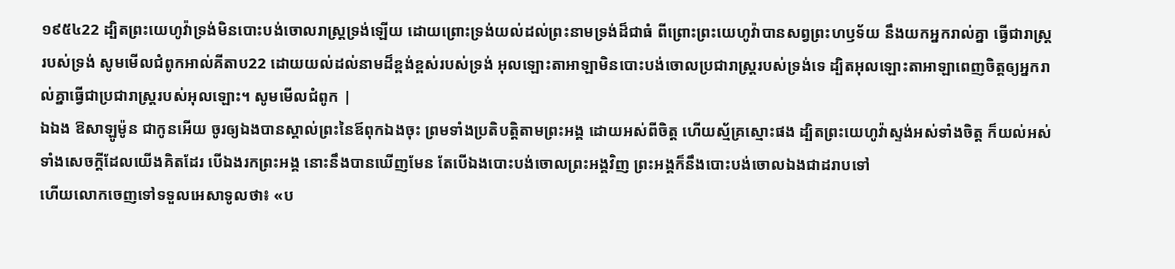១៩៥៤22 ដ្បិតព្រះយេហូវ៉ាទ្រង់មិនបោះបង់ចោលរាស្ត្រទ្រង់ឡើយ ដោយព្រោះទ្រង់យល់ដល់ព្រះនាមទ្រង់ដ៏ជាធំ ពីព្រោះព្រះយេហូវ៉ាបានសព្វព្រះហឫទ័យ នឹងយកអ្នករាល់គ្នា ធ្វើជារាស្ត្ររបស់ទ្រង់ សូមមើលជំពូកអាល់គីតាប22 ដោយយល់ដល់នាមដ៏ខ្ពង់ខ្ពស់របស់ទ្រង់ អុលឡោះតាអាឡាមិនបោះបង់ចោលប្រជារាស្ត្ររបស់ទ្រង់ទេ ដ្បិតអុលឡោះតាអាឡាពេញចិត្តឲ្យអ្នករាល់គ្នាធ្វើជាប្រជារាស្ត្ររបស់អុលឡោះ។ សូមមើលជំពូក |
ឯឯង ឱសាឡូម៉ូន ជាកូនអើយ ចូរឲ្យឯងបានស្គាល់ព្រះនៃឪពុកឯងចុះ ព្រមទាំងប្រតិបត្តិតាមព្រះអង្គ ដោយអស់ពីចិត្ត ហើយស្ម័គ្រស្មោះផង ដ្បិតព្រះយេហូវ៉ាស្ទង់អស់ទាំងចិត្ត ក៏យល់អស់ទាំងសេចក្ដីដែលយើងគិតដែរ បើឯងរកព្រះអង្គ នោះនឹងបានឃើញមែន តែបើឯងបោះបង់ចោលព្រះអង្គវិញ ព្រះអង្គក៏នឹងបោះបង់ចោលឯងជាដរាបទៅ
ហើយលោកចេញទៅទទួលអេសាទូលថា៖ «ប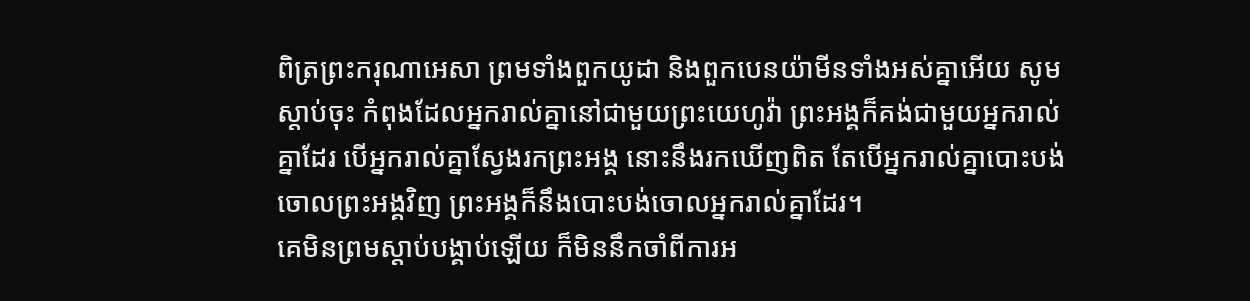ពិត្រព្រះករុណាអេសា ព្រមទាំងពួកយូដា និងពួកបេនយ៉ាមីនទាំងអស់គ្នាអើយ សូមស្តាប់ចុះ កំពុងដែលអ្នករាល់គ្នានៅជាមួយព្រះយេហូវ៉ា ព្រះអង្គក៏គង់ជាមួយអ្នករាល់គ្នាដែរ បើអ្នករាល់គ្នាស្វែងរកព្រះអង្គ នោះនឹងរកឃើញពិត តែបើអ្នករាល់គ្នាបោះបង់ចោលព្រះអង្គវិញ ព្រះអង្គក៏នឹងបោះបង់ចោលអ្នករាល់គ្នាដែរ។
គេមិនព្រមស្ដាប់បង្គាប់ឡើយ ក៏មិននឹកចាំពីការអ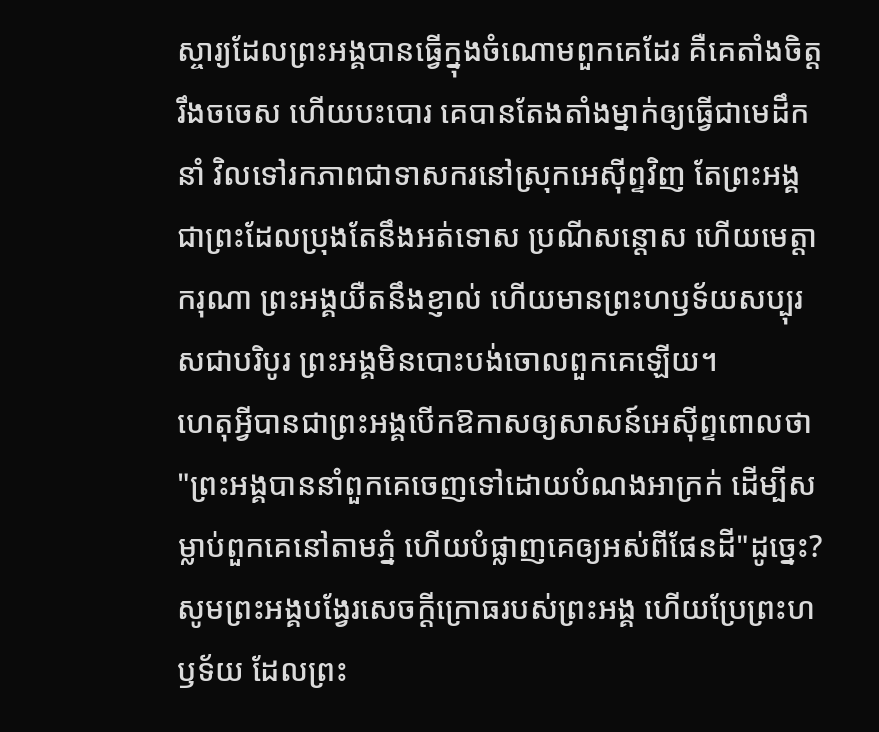ស្ចារ្យដែលព្រះអង្គបានធ្វើក្នុងចំណោមពួកគេដែរ គឺគេតាំងចិត្តរឹងចចេស ហើយបះបោរ គេបានតែងតាំងម្នាក់ឲ្យធ្វើជាមេដឹកនាំ វិលទៅរកភាពជាទាសករនៅស្រុកអេស៊ីព្ទវិញ តែព្រះអង្គជាព្រះដែលប្រុងតែនឹងអត់ទោស ប្រណីសន្ដោស ហើយមេត្តាករុណា ព្រះអង្គយឺតនឹងខ្ញាល់ ហើយមានព្រះហឫទ័យសប្បុរសជាបរិបូរ ព្រះអង្គមិនបោះបង់ចោលពួកគេឡើយ។
ហេតុអ្វីបានជាព្រះអង្គបើកឱកាសឲ្យសាសន៍អេស៊ីព្ទពោលថា "ព្រះអង្គបាននាំពួកគេចេញទៅដោយបំណងអាក្រក់ ដើម្បីសម្លាប់ពួកគេនៅតាមភ្នំ ហើយបំផ្លាញគេឲ្យអស់ពីផែនដី"ដូច្នេះ? សូមព្រះអង្គបង្វែរសេចក្ដីក្រោធរបស់ព្រះអង្គ ហើយប្រែព្រះហឫទ័យ ដែលព្រះ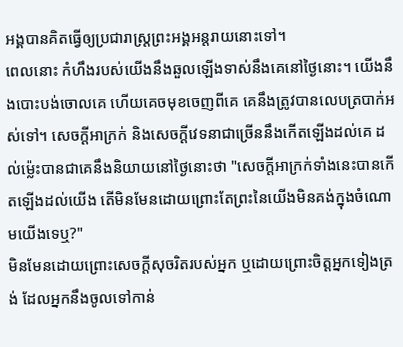អង្គបានគិតធ្វើឲ្យប្រជារាស្ត្រព្រះអង្គអន្តរាយនោះទៅ។
ពេលនោះ កំហឹងរបស់យើងនឹងឆួលឡើងទាស់នឹងគេនៅថ្ងៃនោះ។ យើងនឹងបោះបង់ចោលគេ ហើយគេចមុខចេញពីគេ គេនឹងត្រូវបានលេបត្របាក់អស់ទៅ។ សេចក្ដីអាក្រក់ និងសេចក្ដីវេទនាជាច្រើននឹងកើតឡើងដល់គេ ដល់ម៉្លេះបានជាគេនឹងនិយាយនៅថ្ងៃនោះថា "សេចក្ដីអាក្រក់ទាំងនេះបានកើតឡើងដល់យើង តើមិនមែនដោយព្រោះតែព្រះនៃយើងមិនគង់ក្នុងចំណោមយើងទេឬ?"
មិនមែនដោយព្រោះសេចក្ដីសុចរិតរបស់អ្នក ឬដោយព្រោះចិត្តអ្នកទៀងត្រង់ ដែលអ្នកនឹងចូលទៅកាន់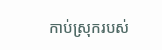កាប់ស្រុករបស់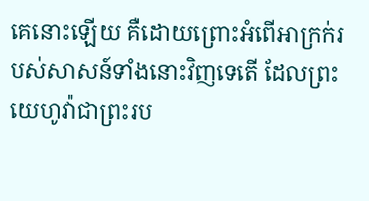គេនោះឡើយ គឺដោយព្រោះអំពើអាក្រក់របស់សាសន៍ទាំងនោះវិញទេតើ ដែលព្រះយេហូវ៉ាជាព្រះរប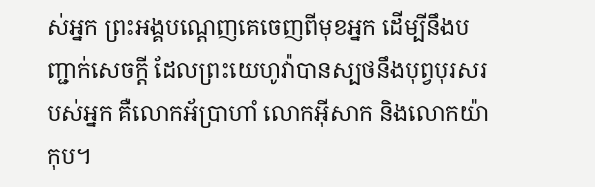ស់អ្នក ព្រះអង្គបណ្តេញគេចេញពីមុខអ្នក ដើម្បីនឹងបញ្ជាក់សេចក្ដី ដែលព្រះយេហូវ៉ាបានស្បថនឹងបុព្វបុរសរបស់អ្នក គឺលោកអ័ប្រាហាំ លោកអ៊ីសាក និងលោកយ៉ាកុប។